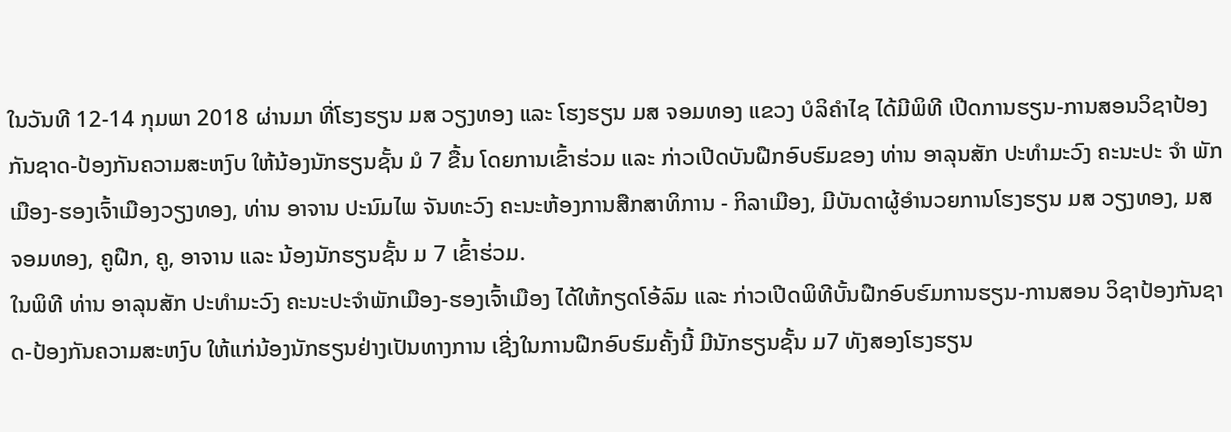ໃນວັນທີ 12-14 ກຸມພາ 2018 ຜ່ານມາ ທີ່ໂຮງຮຽນ ມສ ວຽງທອງ ແລະ ໂຮງຮຽນ ມສ ຈອມທອງ ແຂວງ ບໍລິຄຳໄຊ ໄດ້ມີພິທີ ເປີດການຮຽນ-ການສອນວິຊາປ້ອງກັນຊາດ-ປ້ອງກັນຄວາມສະຫງົບ ໃຫ້ນ້ອງນັກຮຽນຊັ້ນ ມໍ 7 ຂື້ນ ໂດຍການເຂົ້າຮ່ວມ ແລະ ກ່າວເປີດບັນຝືກອົບຮົມຂອງ ທ່ານ ອາລຸນສັກ ປະທຳມະວົງ ຄະນະປະ ຈຳ ພັກເມືອງ-ຮອງເຈົ້າເມືອງວຽງທອງ, ທ່ານ ອາຈານ ປະນົມໄພ ຈັນທະວົງ ຄະນະຫ້ອງການສືກສາທິການ - ກິລາເມືອງ, ມີບັນດາຜູ້ອໍານວຍການໂຮງຮຽນ ມສ ວຽງທອງ, ມສ ຈອມທອງ, ຄູຝືກ, ຄູ, ອາຈານ ແລະ ນ້ອງນັກຮຽນຊັ້ນ ມ 7 ເຂົ້າຮ່ວມ.
ໃນພິທີ ທ່ານ ອາລຸນສັກ ປະທໍາມະວົງ ຄະນະປະຈໍາພັກເມືອງ-ຮອງເຈົ້າເມືອງ ໄດ້ໃຫ້ກຽດໂອ້ລົມ ແລະ ກ່າວເປີດພິທີບັ້ນຝືກອົບຮົມການຮຽນ-ການສອນ ວິຊາປ້ອງກັນຊາດ-ປ້ອງກັນຄວາມສະຫງົບ ໃຫ້ແກ່ນ້ອງນັກຮຽນຢ່າງເປັນທາງການ ເຊີ່ງໃນການຝືກອົບຮົມຄັ້ງນີ້ ມີນັກຮຽນຊັ້ນ ມ7 ທັງສອງໂຮງຮຽນ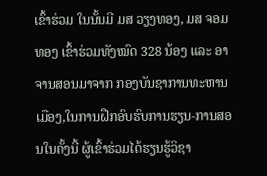ເຂົ້າຮ່ວມ ໃນນັ້ນມີ ມສ ວຽງທອງ, ມສ ຈອມທອງ ເຂົ້າຮ່ວມທັງໝົດ 328 ນ້ອງ ແລະ ອາຈານສອນມາຈາກ ກອງບັນຊາການທະຫານເມືອງ,ໃນການຝືກອົບຮົບການຮຽນ-ການສອນໃນຄັ້ງນີ້ ຜູ້ເຂົ້າຮ່ວມໄດ້ຮຽນຮູ້ວິຊາ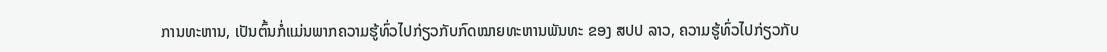ການທະຫານ, ເປັນຕົ້ນກໍ່ແມ່ນພາກຄວາມຮູ້ທົ່ວໄປກ່ຽວກັບກົດໝາຍທະຫານພັນທະ ຂອງ ສປປ ລາວ, ຄວາມຮູ້ທົ່ວໄປກ່ຽວກັບ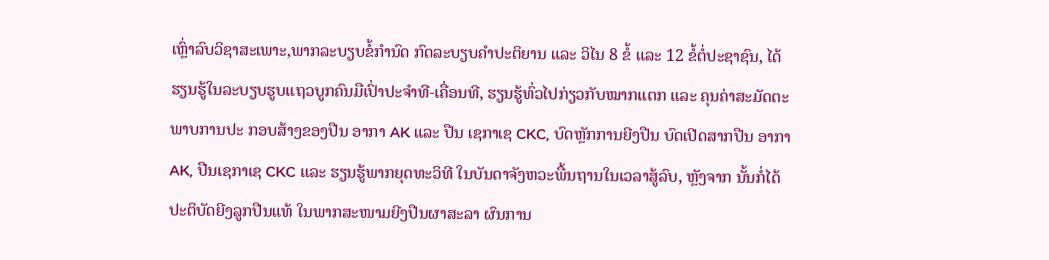ເຫຼົ່າລົບວິຊາສະເພາະ,ພາກລະບຽບຂໍ້ກໍານົດ ກົດລະບຽບຄຳປະຕິຍານ ແລະ ວິໄນ 8 ຂໍ້ ແລະ 12 ຂໍ້ຕໍ່ປະຊາຊົນ, ໄດ້ຮຽນຮູ້ໃນລະບຽບຮູບແຖວບູກຄົນມືເປົ່າປະຈຳທີ-ເຄື່ອນທີ, ຮຽນຮູ້ທົ່ວໄປກ່ຽວກັບໝາກແຕກ ແລະ ຄຸນຄ່າສະມັດຕະພາບການປະ ກອບສ້າງຂອງປືນ ອາກາ AK ແລະ ປືນ ເຊກາເຊ CKC, ບົດຫຼັກການຍີງປືນ ບົດເປີດສາກປືນ ອາກາ AK, ປືນເຊກາເຊ CKC ແລະ ຮຽນຮູ້ພາກຍຸດທະວິທີ ໃນບັນດາຈັງຫວະພື້ນຖານໃນເວລາສູ້ລົບ, ຫຼັງຈາກ ນັ້ນກໍ່ໄດ້ປະຕິບັດຍີງລູກປືນແທ້ ໃນພາກສະໜາມຍີງປືນຜາສະລາ ຜົນການ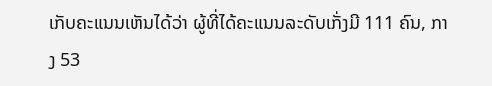ເກັບຄະແນນເຫັນໄດ້ວ່າ ຜູ້ທີ່ໄດ້ຄະແນນລະດັບເກັ່ງມີ 111 ຄົນ, ກາງ 53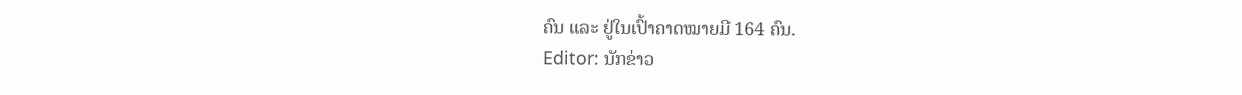ຄົນ ແລະ ຢູ່ໃນເປົ້າຄາດໝາຍມີ 164 ຄົນ.
Editor: ນັກຂ່າວ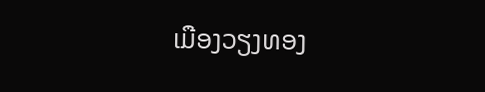ເມືອງວຽງທອງ